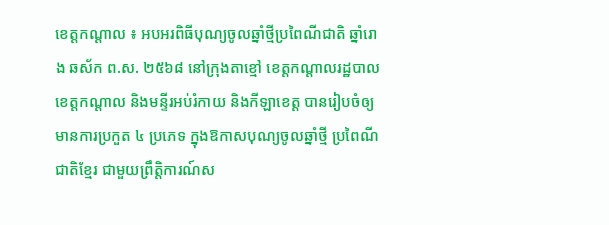ខេត្តកណ្ដាល ៖ អបអរពិធីបុណ្យចូលឆ្នាំថ្មីប្រពៃណីជាតិ ឆ្នាំរោង ឆស័ក ព.ស. ២៥៦៨ នៅក្រុងតាខ្មៅ ខេត្តកណ្តាលរដ្ឋបាលខេត្តកណ្ដាល និងមន្ទីរអប់រំកាយ និងកីឡាខេត្ត បានរៀបចំឲ្យមានការប្រកួត ៤ ប្រភេទ ក្នុងឱកាសបុណ្យចូលឆ្នាំថ្មី ប្រពៃណីជាតិខ្មែរ ជាមួយព្រឹត្តិការណ៍ស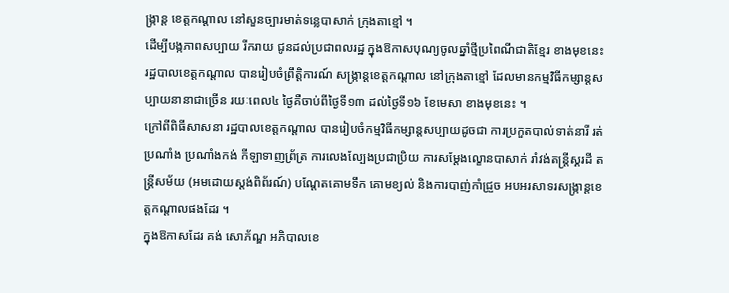ង្ក្រាន្ត ខេត្តកណ្ដាល នៅសួនច្បារមាត់ទន្លេបាសាក់ ក្រុងតាខ្មៅ ។
ដើម្បីបង្កភាពសប្បាយ រីករាយ ជូនដល់ប្រជាពលរដ្ឋ ក្នុងឱកាសបុណ្យចូលឆ្នាំថ្មីប្រពៃណីជាតិខ្មែរ ខាងមុខនេះ រដ្ឋបាលខេត្តកណ្ដាល បានរៀបចំព្រឹត្តិការណ៍ សង្ក្រាន្តខេត្តកណ្ដាល នៅក្រុងតាខ្មៅ ដែលមានកម្មវិធីកម្សាន្តសប្បាយនានាជាច្រើន រយៈពេល៤ ថ្ងៃគឺចាប់ពីថ្ងៃទី១៣ ដល់ថ្ងៃទី១៦ ខែមេសា ខាងមុខនេះ ។
ក្រៅពីពិធីសាសនា រដ្ឋបាលខេត្តកណ្ដាល បានរៀបចំកម្មវិធីកម្សាន្តសប្បាយដូចជា ការប្រកួតបាល់ទាត់នារី រត់ប្រណាំង ប្រណាំងកង់ កីឡាទាញព្រ័ត្រ ការលេងល្បែងប្រជាប្រិយ ការសម្តែងល្ខោនបាសាក់ រាំវង់តន្ត្រីស្គរដី តន្ត្រីសម័យ (អមដោយស្តង់ពិព័រណ៍) បណ្តែតគោមទឹក គោមខ្យល់ និងការបាញ់កាំជ្រួច អបអរសាទរសង្ក្រាន្តខេត្តកណ្ដាលផងដែរ ។
ក្នុងឱកាសដែរ គង់ សោភ័ណ្ឌ អភិបាលខេ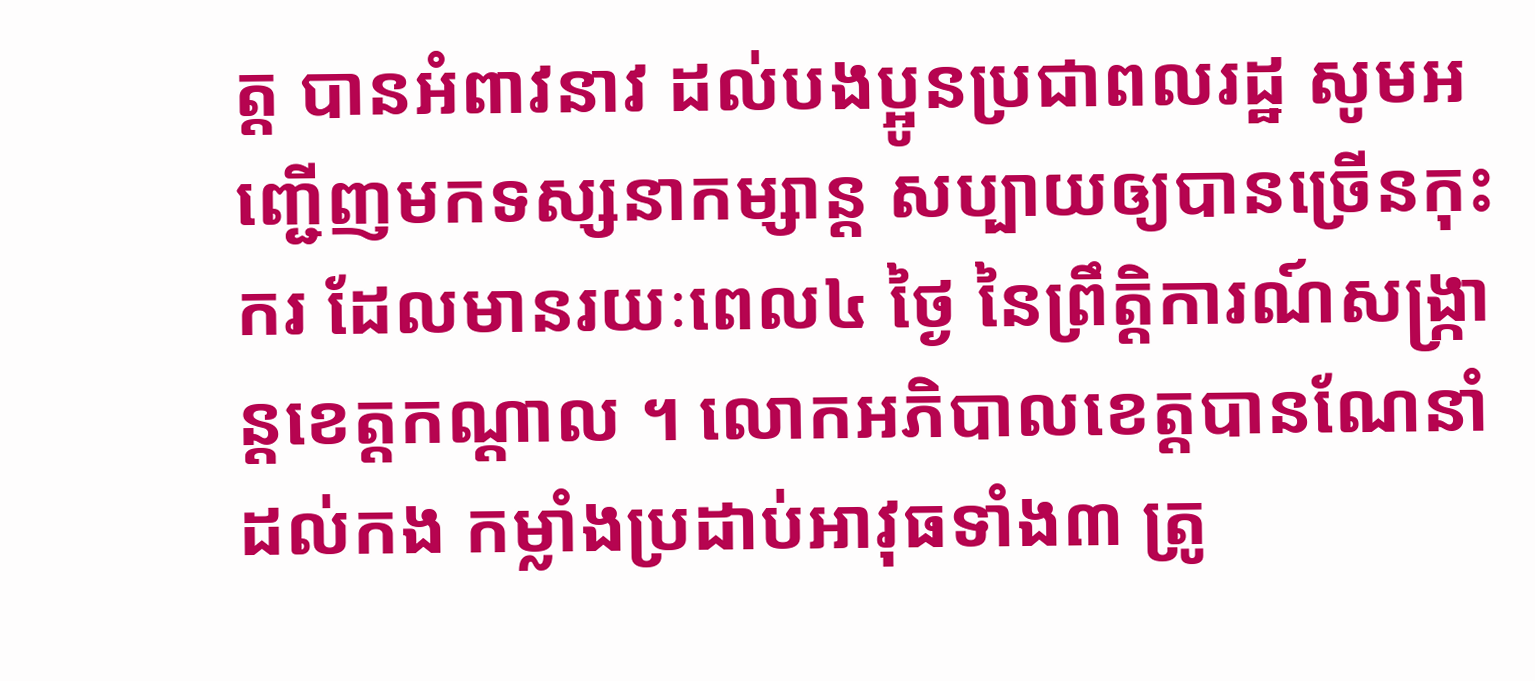ត្ត បានអំពាវនាវ ដល់បងប្អូនប្រជាពលរដ្ឋ សូមអញ្ជើញមកទស្សនាកម្សាន្ត សប្បាយឲ្យបានច្រើនកុះករ ដែលមានរយៈពេល៤ ថ្ងៃ នៃព្រឹត្តិការណ៍សង្ក្រាន្តខេត្តកណ្ដាល ។ លោកអភិបាលខេត្តបានណែនាំដល់កង កម្លាំងប្រដាប់អាវុធទាំង៣ ត្រូ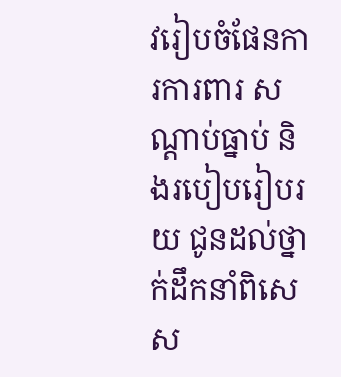វរៀបចំផែនការការពារ សណ្ដាប់ធ្នាប់ និងរបៀបរៀបរយ ជូនដល់ថ្នាក់ដឹកនាំពិសេស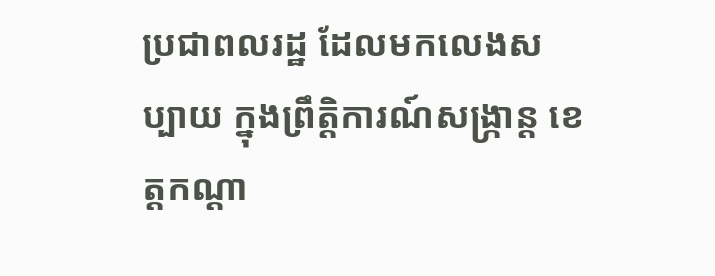ប្រជាពលរដ្ឋ ដែលមកលេងសប្បាយ ក្នុងព្រឹត្តិការណ៍សង្ក្រាន្ត ខេត្តកណ្ដា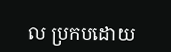ល ប្រកបដោយ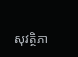សុវត្ថិភា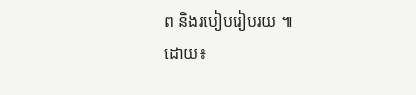ព និងរបៀបរៀបរយ ៕
ដោយ៖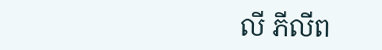លី ភីលីព